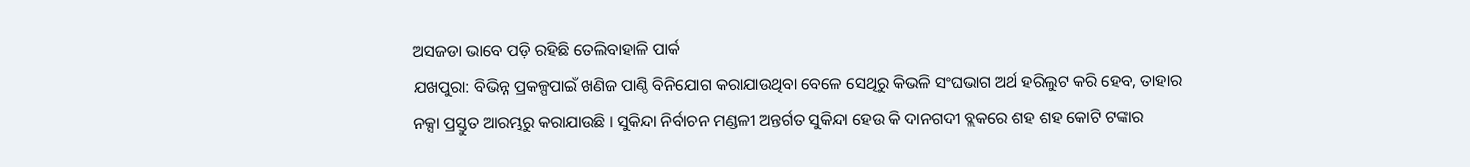ଅସଜଡା ଭାବେ ପଡ଼ି ରହିଛି ତେଲିବାହାଳି ପାର୍କ
ଯଖପୁରା: ବିଭିନ୍ନ ପ୍ରକଳ୍ପପାଇଁ ଖଣିଜ ପାଣ୍ଠି ବିନିଯୋଗ କରାଯାଉଥିବା ବେଳେ ସେଥିରୁ କିଭଳି ସଂଘଭାଗ ଅର୍ଥ ହରିଲୁଟ କରି ହେବ, ତାହାର ନକ୍ସା ପ୍ରସ୍ତୁତ ଆରମ୍ଭରୁ କରାଯାଉଛି । ସୁକିନ୍ଦା ନିର୍ବାଚନ ମଣ୍ଡଳୀ ଅନ୍ତର୍ଗତ ସୁକିନ୍ଦା ହେଉ କି ଦାନଗଦୀ ବ୍ଲକରେ ଶହ ଶହ କୋଟି ଟଙ୍କାର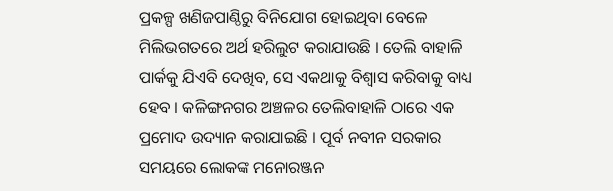ପ୍ରକଳ୍ପ ଖଣିଜପାଣ୍ଠିରୁ ବିନିଯୋଗ ହୋଇଥିବା ବେଳେ ମିଲିଭଗତରେ ଅର୍ଥ ହରିଲୁଟ କରାଯାଉଛି । ତେଲି ବାହାଳି ପାର୍କକୁ ଯିଏବି ଦେଖିବ, ସେ ଏକଥାକୁ ବିଶ୍ୱାସ କରିବାକୁ ବାଧ୍ୟ ହେବ । କଳିଙ୍ଗନଗର ଅଞ୍ଚଳର ତେଲିବାହାଳି ଠାରେ ଏକ ପ୍ରମୋଦ ଉଦ୍ୟାନ କରାଯାଇଛି । ପୂର୍ବ ନବୀନ ସରକାର ସମୟରେ ଲୋକଙ୍କ ମନୋରଞ୍ଜନ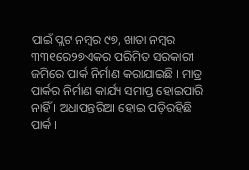ପାଇଁ ପ୍ଲଟ ନମ୍ବର ୯୭, ଖାତା ନମ୍ବର ୩୩୧ରେ୨୭ଏକର ପରିମିତ ସରକାରୀ ଜମିରେ ପାର୍କ ନିର୍ମାଣ କରାଯାଇଛି । ମାତ୍ର ପାର୍କର ନିର୍ମାଣ କାର୍ଯ୍ୟ ସମାପ୍ତ ହୋଇପାରି ନାହିଁ । ଅଧାପନ୍ତରିଆ ହୋଇ ପଡ଼ିରହିଛି ପାର୍କ ।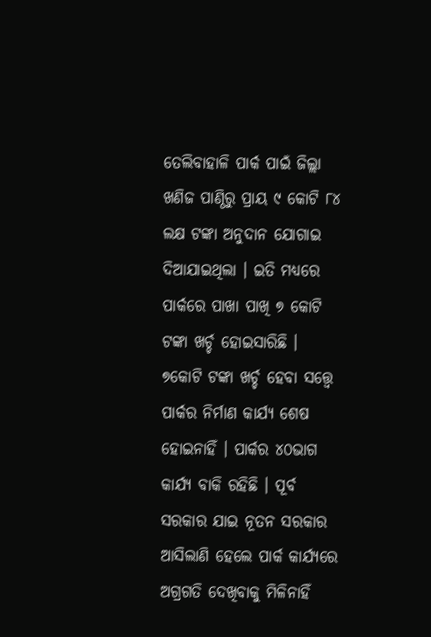ତେଲିବାହାଳି ପାର୍କ ପାଇଁ ଜିଲ୍ଲା ଖଣିଜ ପାଣ୍ଠିରୁ ପ୍ରାୟ ୯ କୋଟି ୮୪ ଲକ୍ଷ ଟଙ୍କା ଅନୁଦାନ ଯୋଗାଇ ଦିଆଯାଇଥିଲା । ଇତି ମଧ୍ୟରେ ପାର୍କରେ ପାଖା ପାଖି ୭ କୋଟି ଟଙ୍କା ଖର୍ଚ୍ଚ ହୋଇସାରିଛି । ୭କୋଟି ଟଙ୍କା ଖର୍ଚ୍ଚ ହେବା ସତ୍ତ୍ୱେ ପାର୍କର ନିର୍ମାଣ କାର୍ଯ୍ୟ ଶେଷ ହୋଇନାହିଁ । ପାର୍କର ୪୦ଭାଗ କାର୍ଯ୍ୟ ବାକି ରହିଛି । ପୂର୍ବ ସରକାର ଯାଇ ନୂତନ ସରକାର ଆସିଲାଣି ହେଲେ ପାର୍କ କାର୍ଯ୍ୟରେ ଅଗ୍ରଗତି ଦେଖିବାକୁ ମିଳିନାହିଁ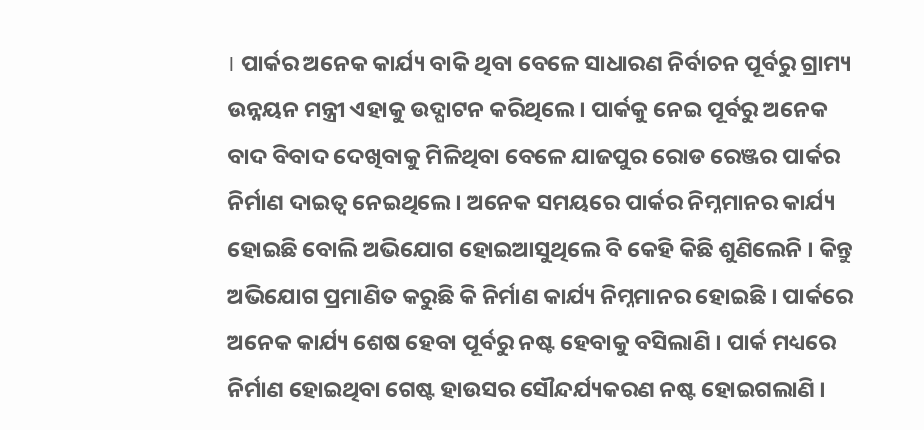। ପାର୍କର ଅନେକ କାର୍ଯ୍ୟ ବାକି ଥିବା ବେଳେ ସାଧାରଣ ନିର୍ବାଚନ ପୂର୍ବରୁ ଗ୍ରାମ୍ୟ ଉନ୍ନୟନ ମନ୍ତ୍ରୀ ଏହାକୁ ଉଦ୍ଘାଟନ କରିଥିଲେ । ପାର୍କକୁ ନେଇ ପୂର୍ବରୁ ଅନେକ ବାଦ ବିବାଦ ଦେଖିବାକୁ ମିଳିଥିବା ବେଳେ ଯାଜପୁର ରୋଡ ରେଞ୍ଜର ପାର୍କର ନିର୍ମାଣ ଦାଇତ୍ୱ ନେଇଥିଲେ । ଅନେକ ସମୟରେ ପାର୍କର ନିମ୍ନମାନର କାର୍ଯ୍ୟ ହୋଇଛି ବୋଲି ଅଭିଯୋଗ ହୋଇଆସୁଥିଲେ ବି କେହି କିଛି ଶୁଣିଲେନି । କିନ୍ତୁ ଅଭିଯୋଗ ପ୍ରମାଣିତ କରୁଛି କି ନିର୍ମାଣ କାର୍ଯ୍ୟ ନିମ୍ନମାନର ହୋଇଛି । ପାର୍କରେ ଅନେକ କାର୍ଯ୍ୟ ଶେଷ ହେବା ପୂର୍ବରୁ ନଷ୍ଟ ହେବାକୁ ବସିଲାଣି । ପାର୍କ ମଧ୍ୟରେ ନିର୍ମାଣ ହୋଇଥିବା ଗେଷ୍ଟ ହାଉସର ସୌନ୍ଦର୍ଯ୍ୟକରଣ ନଷ୍ଟ ହୋଇଗଲାଣି ।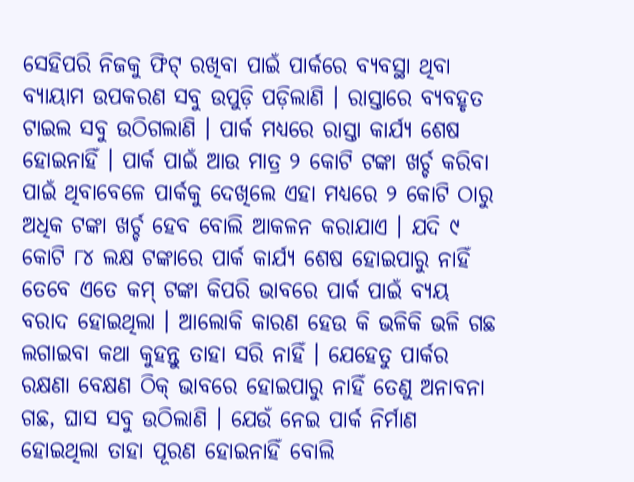ସେହିପରି ନିଜକୁ ଫିଟ୍ ରଖିବା ପାଇଁ ପାର୍କରେ ବ୍ୟବସ୍ଥା ଥିବା ବ୍ୟାୟାମ ଉପକରଣ ସବୁ ଉପୁଡ଼ି ପଡ଼ିଲାଣି । ରାସ୍ତାରେ ବ୍ୟବହୃତ ଟାଇଲ ସବୁ ଉଠିଗଲାଣି । ପାର୍କ ମଧ୍ୟରେ ରାସ୍ତା କାର୍ଯ୍ୟ ଶେଷ ହୋଇନାହିଁ । ପାର୍କ ପାଇଁ ଆଉ ମାତ୍ର ୨ କୋଟି ଟଙ୍କା ଖର୍ଚ୍ଚ କରିବା ପାଇଁ ଥିବାବେଳେ ପାର୍କକୁ ଦେଖିଲେ ଏହା ମଧ୍ୟରେ ୨ କୋଟି ଠାରୁ ଅଧିକ ଟଙ୍କା ଖର୍ଚ୍ଚ ହେବ ବୋଲି ଆକଳନ କରାଯାଏ । ଯଦି ୯ କୋଟି ୮୪ ଲକ୍ଷ ଟଙ୍କାରେ ପାର୍କ କାର୍ଯ୍ୟ ଶେଷ ହୋଇପାରୁ ନାହିଁ ତେବେ ଏତେ କମ୍ ଟଙ୍କା କିପରି ଭାବରେ ପାର୍କ ପାଇଁ ବ୍ୟୟ ବରାଦ ହୋଇଥିଲା । ଆଲୋକି କାରଣ ହେଉ କି ଭଳିକି ଭଳି ଗଛ ଲଗାଇବା କଥା କୁହନ୍ତୁ ତାହା ସରି ନାହିଁ । ଯେହେତୁ ପାର୍କର ରକ୍ଷଣା ବେକ୍ଷଣ ଠିକ୍ ଭାବରେ ହୋଇପାରୁ ନାହିଁ ତେଣୁ ଅନାବନା ଗଛ, ଘାସ ସବୁ ଉଠିଲାଣି । ଯେଉଁ ନେଇ ପାର୍କ ନିର୍ମାଣ ହୋଇଥିଲା ତାହା ପୂରଣ ହୋଇନାହିଁ ବୋଲି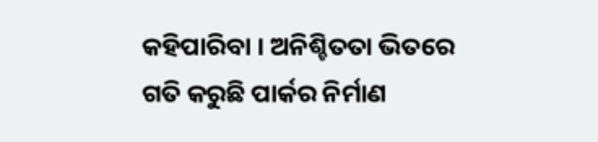କହିପାରିବା । ଅନିଶ୍ଚିତତା ଭିତରେ ଗତି କରୁଛି ପାର୍କର ନିର୍ମାଣ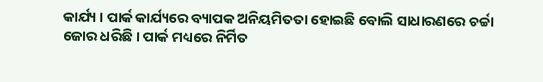କାର୍ଯ୍ୟ । ପାର୍କ କାର୍ଯ୍ୟରେ ବ୍ୟାପକ ଅନିୟମିତତା ହୋଇଛି ବୋଲି ସାଧାରଣରେ ଚର୍ଚ୍ଚା ଜୋର ଧରିଛି । ପାର୍କ ମଧ୍ୟରେ ନିର୍ମିତ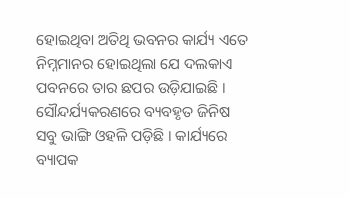ହୋଇଥିବା ଅତିଥି ଭବନର କାର୍ଯ୍ୟ ଏତେ ନିମ୍ନମାନର ହୋଇଥିଲା ଯେ ଦଲକାଏ ପବନରେ ତାର ଛପର ଉଡ଼ିଯାଇଛି । ସୌନ୍ଦର୍ଯ୍ୟକରଣରେ ବ୍ୟବହୃତ ଜିନିଷ ସବୁ ଭାଙ୍ଗି ଓହଳି ପଡ଼ିଛି । କାର୍ଯ୍ୟରେ ବ୍ୟାପକ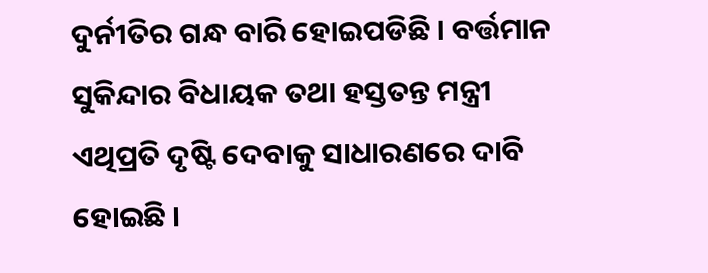ଦୁର୍ନୀତିର ଗନ୍ଧ ବାରି ହୋଇପଡିଛି । ବର୍ତ୍ତମାନ ସୁକିନ୍ଦାର ବିଧାୟକ ତଥା ହସ୍ତତନ୍ତ ମନ୍ତ୍ରୀ ଏଥିପ୍ରତି ଦୃଷ୍ଟି ଦେବାକୁ ସାଧାରଣରେ ଦାବି ହୋଇଛି ।